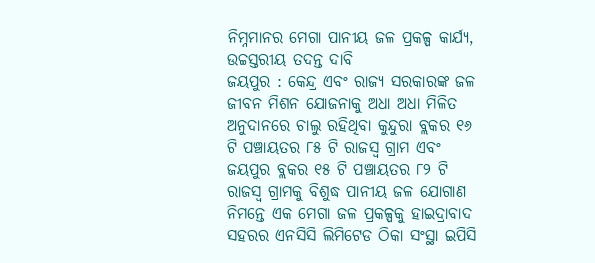ନିମ୍ନମାନର ମେଗା ପାନୀୟ ଜଳ ପ୍ରକଳ୍ପ କାର୍ଯ୍ୟ, ଉଚ୍ଚସ୍ତରୀୟ ତଦନ୍ତ ଦାବି
ଜୟପୁର : କେନ୍ଦ୍ର ଏବଂ ରାଜ୍ୟ ସରକାରଙ୍କ ଜଳ ଜୀବନ ମିଶନ ଯୋଜନାକୁ ଅଧା ଅଧା ମିଳିତ ଅନୁଦାନରେ ଚାଲୁ ରହିଥିବା କୁନ୍ଦୁରା ବ୍ଲକର ୧୬ ଟି ପଞ୍ଚାୟତର ୮୫ ଟି ରାଜସ୍ୱ ଗ୍ରାମ ଏବଂ ଜୟପୁର ବ୍ଲକର ୧୫ ଟି ପଞ୍ଚାୟତର ୮୨ ଟି ରାଜସ୍ୱ ଗ୍ରାମକୁ ବିଶୁଦ୍ଧ ପାନୀୟ ଜଳ ଯୋଗାଣ ନିମନ୍ତେ ଏକ ମେଗା ଜଳ ପ୍ରକଳ୍ପକୁ ହାଇଦ୍ରାବାଦ ସହରର ଏନସିସି ଲିମିଟେଡ ଠିକା ସଂସ୍ଥା ଇପିସି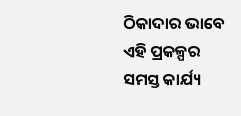ଠିକାଦାର ଭାବେ ଏହି ପ୍ରକଳ୍ପର ସମସ୍ତ କାର୍ଯ୍ୟ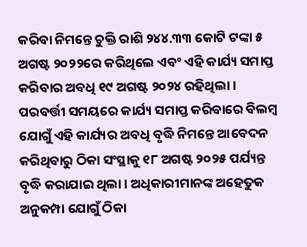କରିବା ନିମନ୍ତେ ଚୁକ୍ତି ରାଶି ୨୪୪.୩୩ କୋଟି ଟଙ୍କା ୫ ଅଗଷ୍ଟ ୨୦୨୨ରେ କରିଥିଲେ ଏବଂ ଏହି କାର୍ଯ୍ୟ ସମାପ୍ତ କରିବାର ଅବଧି ୧୯ ଅଗଷ୍ଟ ୨୦୨୪ ରହିଥିଲା । ପରବର୍ତ୍ତୀ ସମୟରେ କାର୍ଯ୍ୟ ସମାପ୍ତ କରିବାରେ ବିଲମ୍ୱ ଯୋଗୁଁ ଏହି କାର୍ଯ୍ୟର ଅବଧି ବୃଦ୍ଧି ନିମନ୍ତେ ଆବେଦନ କରିଥିବାରୁ ଠିକା ସଂସ୍ଥାକୁ ୧୮ ଅଗଷ୍ଟ ୨୦୨୫ ପର୍ଯ୍ୟନ୍ତ ବୃଦ୍ଧି କରାଯାଇ ଥିଲା । ଅଧିକାରୀମାନଙ୍କ ଅହେତୁକ ଅନୁକମ୍ପା ଯୋଗୁଁ ଠିକା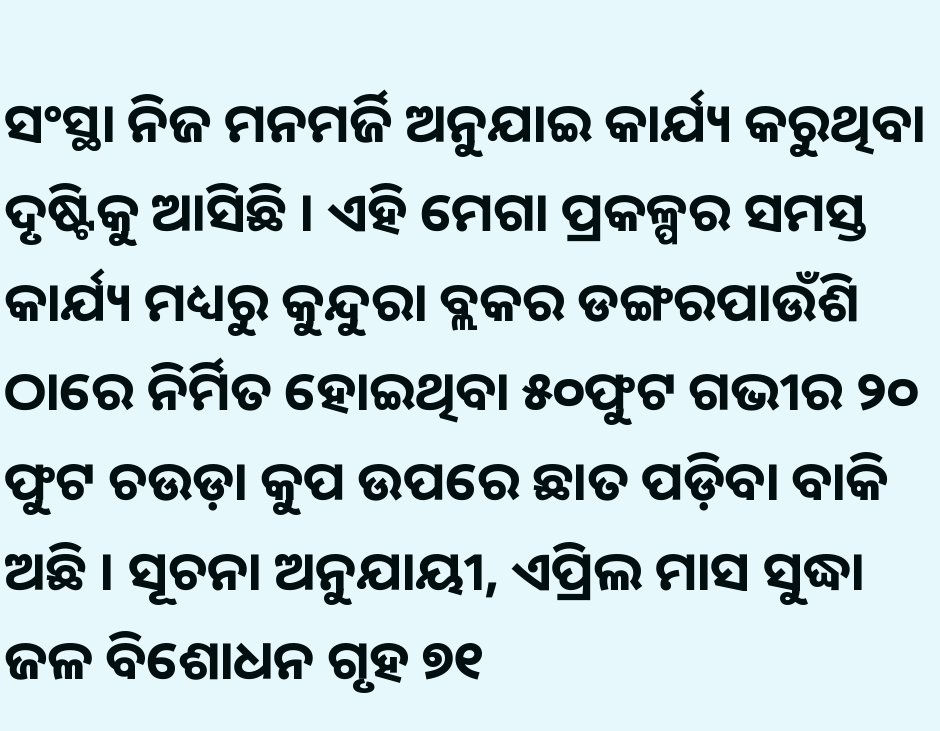ସଂସ୍ଥା ନିଜ ମନମର୍ଜି ଅନୁଯାଇ କାର୍ଯ୍ୟ କରୁଥିବା ଦୃଷ୍ଟିକୁ ଆସିଛି । ଏହି ମେଗା ପ୍ରକଳ୍ପର ସମସ୍ତ କାର୍ଯ୍ୟ ମଧ୍ୟରୁ କୁନ୍ଦୁରା ବ୍ଲକର ଡଙ୍ଗରପାଉଁଶି ଠାରେ ନିର୍ମିତ ହୋଇଥିବା ୫୦ଫୁଟ ଗଭୀର ୨୦ ଫୁଟ ଚଉଡ଼ା କୁପ ଉପରେ ଛାତ ପଡ଼ିବା ବାକି ଅଛି । ସୂଚନା ଅନୁଯାୟୀ, ଏପ୍ରିଲ ମାସ ସୁଦ୍ଧା ଜଳ ବିଶୋଧନ ଗୃହ ୭୧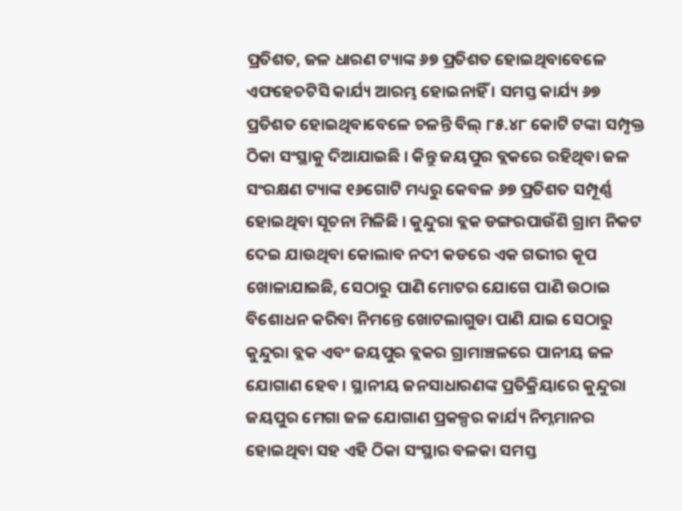ପ୍ରତିଶତ, ଜଳ ଧାରଣ ଟ୍ୟାଙ୍କ ୬୭ ପ୍ରତିଶତ ହୋଇଥିବାବେଳେ ଏଫହେଚଟିସି କାର୍ଯ୍ୟ ଆରମ୍ଭ ହୋଇନାହିଁ । ସମସ୍ତ କାର୍ଯ୍ୟ ୬୭ ପ୍ରତିଶତ ହୋଇଥିବାବେଳେ ଚଳନ୍ତି ବିଲ୍ ୮୫.୪୮ କୋଟି ଟଙ୍କା ସମ୍ପୃକ୍ତ ଠିକା ସଂସ୍ଥାକୁ ଦିଆଯାଇଛି । କିନ୍ତୁ ଜୟପୁର ବ୍ଲକରେ ରହିଥିବା ଜଳ ସଂରକ୍ଷଣ ଟ୍ୟାଙ୍କ ୧୬ଗୋଟି ମଧ୍ୟରୁ କେବଳ ୬୭ ପ୍ରତିଶତ ସମ୍ପୂର୍ଣ୍ଣ ହୋଇଥିବା ସୂଚନା ମିଳିଛି । କୁନ୍ଦୁରା ବ୍ଲକ ଡଙ୍ଗରପାଉଁଶି ଗ୍ରାମ ନିକଟ ଦେଇ ଯାଉଥିବା କୋଲାବ ନଦୀ କଡରେ ଏକ ଗଭୀର କୂପ ଖୋଳାଯାଇଛି, ସେଠାରୁ ପାଣି ମୋଟର ଯୋଗେ ପାଣି ଉଠାଇ ବିଶୋଧନ କରିବା ନିମନ୍ତେ ଖୋଟଲାଗୁଡା ପାଣି ଯାଇ ସେଠାରୁ କୁନ୍ଦୁରା ବ୍ଲକ ଏବଂ ଜୟପୁର ବ୍ଲକର ଗ୍ରାମାଞ୍ଚଳରେ ପାନୀୟ ଜଳ ଯୋଗାଣ ହେବ । ସ୍ଥାନୀୟ ଜନସାଧାରଣଙ୍କ ପ୍ରତିକ୍ରିୟାରେ କୁନ୍ଦୁରା ଜୟପୁର ମେଗା ଜଳ ଯୋଗାଣ ପ୍ରକଳ୍ପର କାର୍ଯ୍ୟ ନିମ୍ନମାନର ହୋଇଥିବା ସହ ଏହି ଠିକା ସଂସ୍ଥାର ବଳକା ସମସ୍ତ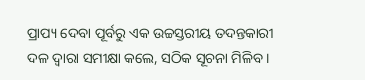ପ୍ରାପ୍ୟ ଦେବା ପୂର୍ବରୁ ଏକ ଉଚ୍ଚସ୍ତରୀୟ ତଦନ୍ତକାରୀ ଦଳ ଦ୍ୱାରା ସମୀକ୍ଷା କଲେ, ସଠିକ ସୂଚନା ମିଳିବ ।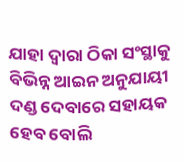ଯାହା ଦ୍ୱାରା ଠିକା ସଂସ୍ଥାକୁ ବିଭିନ୍ନ ଆଇନ ଅନୁଯାୟୀ ଦଣ୍ଡ ଦେବାରେ ସହାୟକ ହେବ ବୋଲି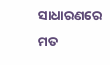ସାଧାରଣରେ ମତ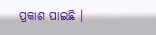ପ୍ରକାଶ ପାଇଛି ।